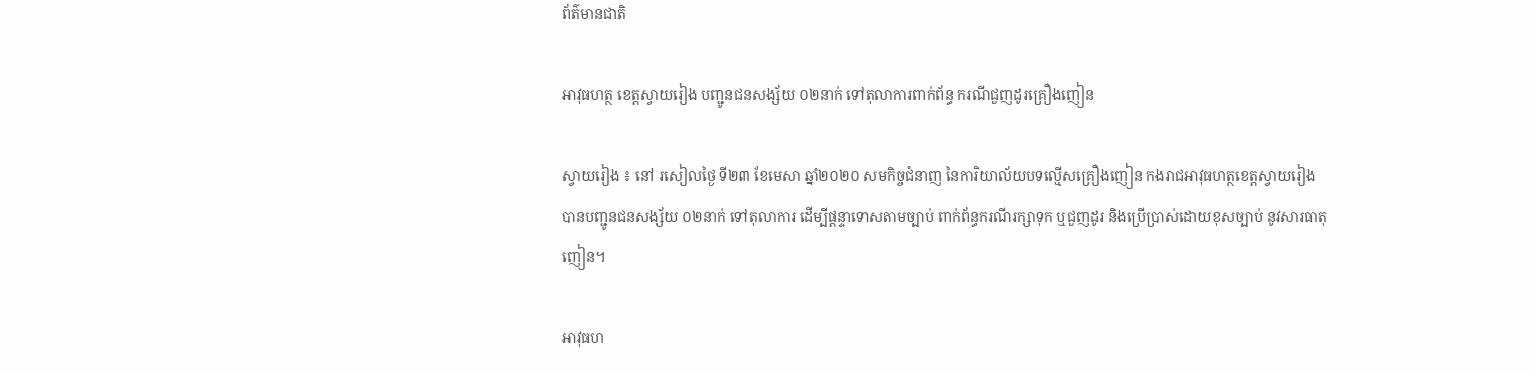ព័ត៌មានជាតិ

អាវុធហត្ថ ខេត្តស្វាយរៀង បញ្ជូនជនសង្ស័យ ០២នាក់ ទៅតុលាការពាក់ព័ន្ធ ករណីជួញដូរគ្រឿងញៀន

ស្វាយរៀង ៖ នៅ រសៀលថ្ងៃ ទី២៣ ខែមេសា ឆ្នាំ២០២០ សមកិច្ចជំនាញ នៃការិយាល័យបទល្មើសគ្រឿងញៀន កងរាជអាវុធហត្ថខេត្តស្វាយរៀង បានបញ្ជូនជនសង្ស័យ ០២នាក់ ទៅតុលាការ ដើម្បីផ្ដន្ទាទោសតាមច្បាប់ ពាក់ព័ន្ធករណីរក្សាទុក ឬជួញដូរ និងប្រើប្រាស់ដោយខុសច្បាប់ នូវសារធាតុញៀន។

អាវុធហ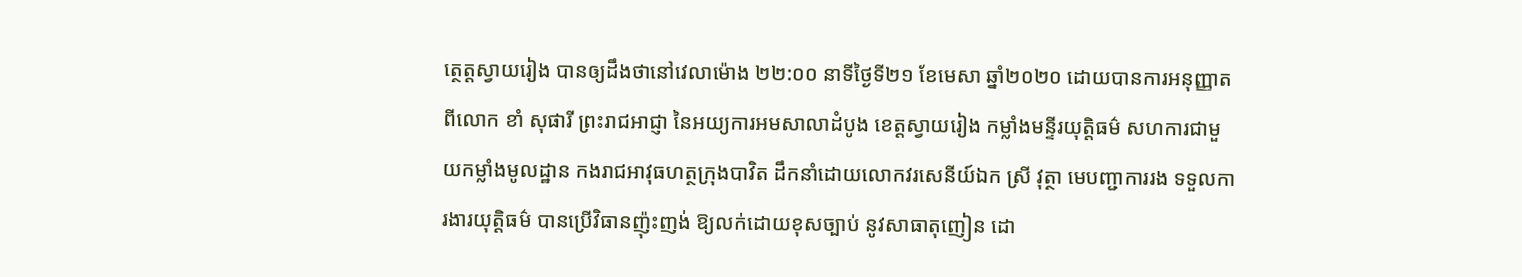ត្ថេត្តស្វាយរៀង បានឲ្យដឹងថានៅវេលាម៉ោង ២២:០០ នាទីថ្ងៃទី២១ ខែមេសា ឆ្នាំ២០២០ ដោយបានការអនុញ្ញាតពីលោក ខាំ សុផារី ព្រះរាជអាជ្ញា នៃអយ្យការអមសាលាដំបូង ខេត្តស្វាយរៀង កម្លាំងមន្ទីរយុត្តិធម៌ សហការជាមួយកម្លាំងមូលដ្ឋាន កងរាជអាវុធហត្ថក្រុងបាវិត ដឹកនាំដោយលោកវរសេនីយ៍ឯក ស្រី វុត្ថា មេបញ្ជាការរង ទទួលការងារយុត្តិធម៌ បានប្រើវិធានញ៉ុះញង់ ឱ្យលក់ដោយខុសច្បាប់ នូវសាធាតុញៀន ដោ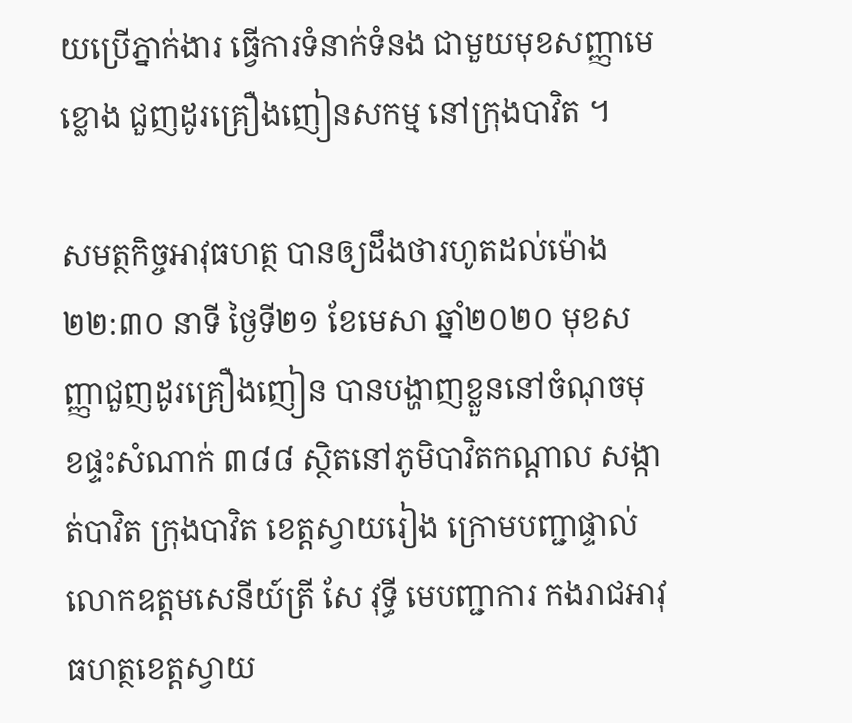យប្រើភ្នាក់ងារ ធ្វើការទំនាក់ទំនង ជាមួយមុខសញ្ញាមេខ្លោង ជួញដូរគ្រឿងញៀនសកម្ម នៅក្រុងបាវិត ។

សមត្ថកិច្ចអាវុធហត្ថ បានឲ្យដឹងថារហូតដល់ម៉ោង ២២:៣០ នាទី ថ្ងៃទី២១ ខែមេសា ឆ្នាំ២០២០ មុខសញ្ញាជួញដូរគ្រឿងញៀន បានបង្ហាញខ្លួននៅចំណុចមុខផ្ទះសំណាក់ ៣៨៨ ស្ថិតនៅភូមិបាវិតកណ្តាល សង្កាត់បាវិត ក្រុងបាវិត ខេត្តស្វាយរៀង ក្រោមបញ្ជាផ្ទាល់ លោកឧត្តមសេនីយ៍ត្រី សែ វុទ្ធី មេបញ្ជាការ កងរាជអាវុធហត្ថខេត្តស្វាយ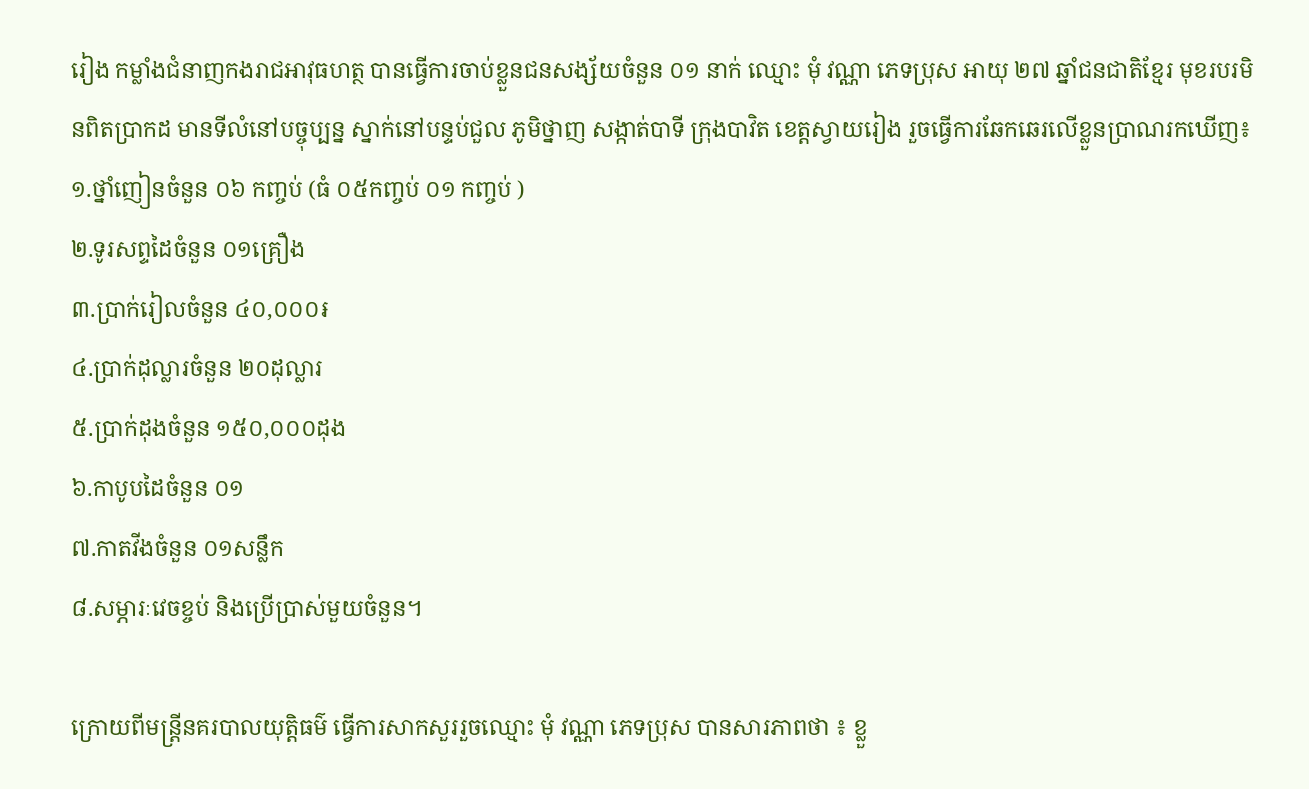រៀង កម្លាំងជំនាញកងរាជអាវុធហត្ថ បានធ្វើការចាប់ខ្លួនជនសង្ស័យចំនួន ០១ នាក់ ឈ្មោះ មុំ វណ្ណា ភេទប្រុស អាយុ ២៧ ឆ្នាំជនជាតិខ្មែរ មុខរបរមិនពិតប្រាកដ មានទីលំនៅបច្ចុប្បន្ន ស្នាក់នៅបន្ទប់ជួល ភូមិថ្នាញ សង្កាត់បាទី ក្រុងបាវិត ខេត្តស្វាយរៀង រួចធ្វើការឆែកឆេរលើខ្លួនប្រាណរកឃើញ៖
១.ថ្នាំញៀនចំនួន ០៦ កញ្ចប់ (ធំ ០៥កញ្ចប់ ០១ កញ្ចប់ )
២.ទូរសព្ទដៃចំនួន ០១គ្រឿង
៣.ប្រាក់រៀលចំនួន ៤០,០០០៛
៤.ប្រាក់ដុល្លារចំនួន ២០ដុល្លារ
៥.ប្រាក់ដុងចំនួន ១៥០,០០០ដុង
៦.កាបូបដៃចំនួន ០១
៧.កាតវីងចំនួន ០១សន្លឹក
៨.សម្ភារៈវេចខ្ចប់ និងប្រើប្រាស់មួយចំនួន។

ក្រោយពីមន្រ្តីនគរបាលយុត្តិធម៌ ធ្វើការសាកសួររួចឈ្មោះ មុំ វណ្ណា ភេទប្រុស បានសារភាពថា ៖ ខ្លួ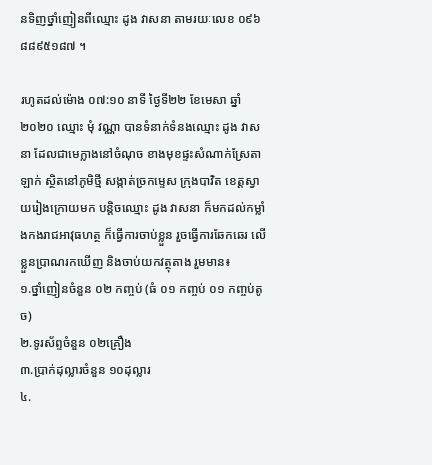នទិញថ្នាំញៀនពីឈ្មោះ ដូង វាសនា តាមរយៈលេខ ០៩៦ ៨៨៩៥១៨៧ ។

រហូតដល់ម៉ោង ០៧:១០ នាទី ថ្ងៃទី២២ ខែមេសា ឆ្នាំ២០២០ ឈ្មោះ មុំ វណ្ណា បានទំនាក់ទំនងឈ្មោះ ដូង វាសនា ដែលជាមេក្លាងនៅចំណុច ខាងមុខផ្ទះសំណាក់ស្រែតាឡាក់ ស្ថិតនៅភូមិថ្មី សង្កាត់ច្រកម្ទេស ក្រុងបាវិត ខេត្តស្វាយរៀងក្រោយមក បន្តិចឈ្មោះ ដូង វាសនា ក៏មកដល់កម្លាំងកងរាជអាវុធហត្ថ ក៏ធ្វើការចាប់ខ្លួន រួចធ្វើការឆែកឆេរ លើខ្លួនប្រាណរកឃើញ និងចាប់យកវត្ថុតាង រួមមាន៖
១.ថ្នាំញៀនចំនួន ០២ កញ្ចប់ (ធំ ០១ កញ្ចប់ ០១ កញ្ចប់តូច)
២.ទូរស័ព្ទចំនួន ០២គ្រឿង
៣.ប្រាក់ដុល្លារចំនួន ១០ដុល្លារ
៤.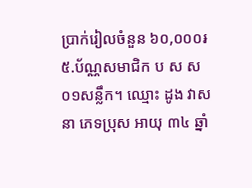ប្រាក់រៀលចំនួន ៦០,០០០៛
៥.ប័ណ្ណសមាជិក ប ស ស ០១សន្លឹក។ ឈ្មោះ ដូង វាសនា ភេទប្រុស អាយុ ៣៤ ឆ្នាំ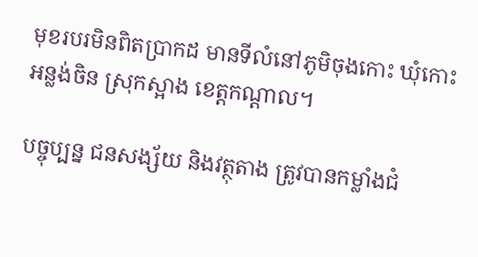មុខរបរមិនពិតប្រាកដ មានទីលំនៅភូមិចុងកោះ ឃុំកោះអន្លង់ចិន ស្រុកស្អាង ខេត្តកណ្តាល។

បច្ចុប្បន្ន ជនសង្ស័យ និងវត្ថុតាង ត្រូវបានកម្លាំងជំ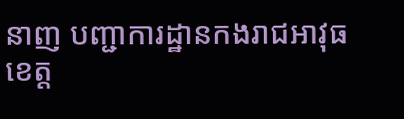នាញ បញ្ជាការដ្ឋានកងរាជអាវុធខេត្ត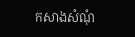កសាងសំណុំ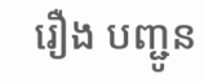រឿង បញ្ជូន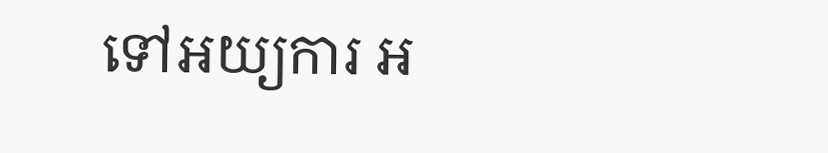ទៅអយ្យការ អ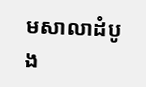មសាលាដំបូង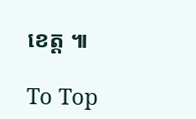ខេត្ត ៕

To Top